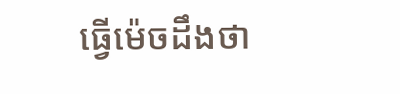ធ្វើម៉េចដឹងថា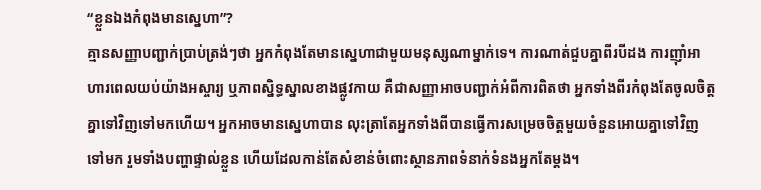“ខ្លួនឯងកំពុងមានស្នេហា”?
គ្មានសញ្ញាបញ្ជាក់ប្រាប់ត្រង់ៗថា អ្នកកំពុងតែមានស្នេហាជាមួយមនុស្សណាម្នាក់ទេ។ ការណាត់ជួបគ្នាពីរបីដង ការញ៉ាំអាហារពេលយប់យ៉ាងអស្ចារ្យ ឬភាពស្និទ្ធស្នាលខាងផ្លូវកាយ គឺជាសញ្ញាអាចបញ្ជាក់អំពីការពិតថា អ្នកទាំងពីរកំពុងតែចូលចិត្តគ្នាទៅវិញទៅមកហើយ។ អ្នកអាចមានស្នេហាបាន លុះត្រាតែអ្នកទាំងពីបានធ្វើការសម្រេចចិត្តមួយចំនួនអោយគ្នាទៅវិញទៅមក រួមទាំងបញ្ហាផ្ទាល់ខ្លួន ហើយដែលកាន់តែសំខាន់ចំពោះស្ថានភាពទំនាក់ទំនងអ្នកតែម្តង។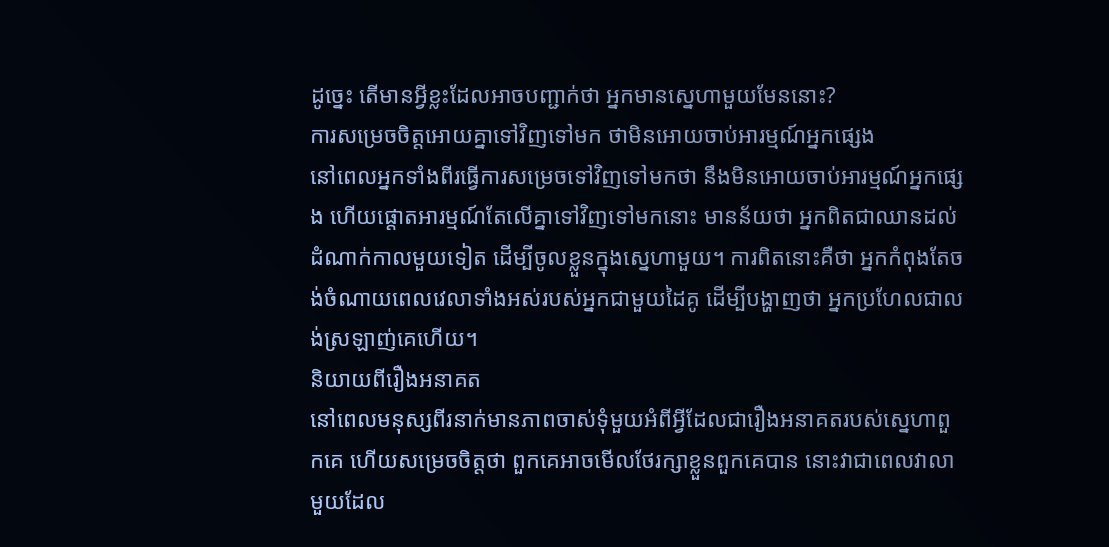ដូច្នេះ តើមានអ្វីខ្លះដែលអាចបញ្ជាក់ថា អ្នកមានស្នេហាមួយមែននោះ?
ការសម្រេចចិត្តអោយគ្នាទៅវិញទៅមក ថាមិនអោយចាប់អារម្មណ៍អ្នកផ្សេង
នៅពេលអ្នកទាំងពីរធ្វើការសម្រេចទៅវិញទៅមកថា នឹងមិនអោយចាប់អារម្មណ៍អ្នកផ្សេង ហើយផ្តោតអារម្មណ៍តែលើគ្នាទៅវិញទៅមកនោះ មានន័យថា អ្នកពិតជាឈានដល់ដំណាក់កាលមួយទៀត ដើម្បីចូលខ្លួនក្នុងស្នេហាមួយ។ ការពិតនោះគឺថា អ្នកកំពុងតែចង់ចំណាយពេលវេលាទាំងអស់របស់អ្នកជាមួយដៃគូ ដើម្បីបង្ហាញថា អ្នកប្រហែលជាលង់ស្រឡាញ់គេហើយ។
និយាយពីរឿងអនាគត
នៅពេលមនុស្សពីរនាក់មានភាពចាស់ទុំមួយអំពីអ្វីដែលជារឿងអនាគតរបស់ស្នេហាពួកគេ ហើយសម្រេចចិត្តថា ពួកគេអាចមើលថែរក្សាខ្លួនពួកគេបាន នោះវាជាពេលវាលាមួយដែល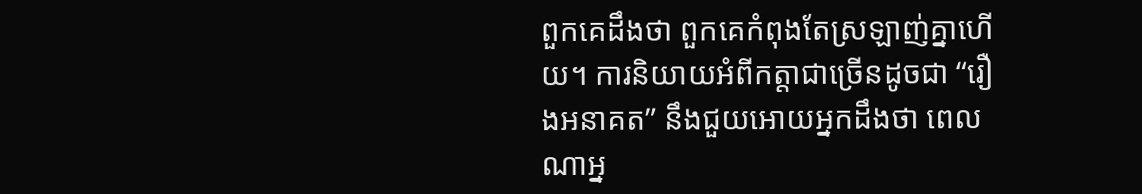ពួកគេដឹងថា ពួកគេកំពុងតែស្រឡាញ់គ្នាហើយ។ ការនិយាយអំពីកត្តាជាច្រើនដូចជា “រឿងអនាគត” នឹងជួយអោយអ្នកដឹងថា ពេលណាអ្ន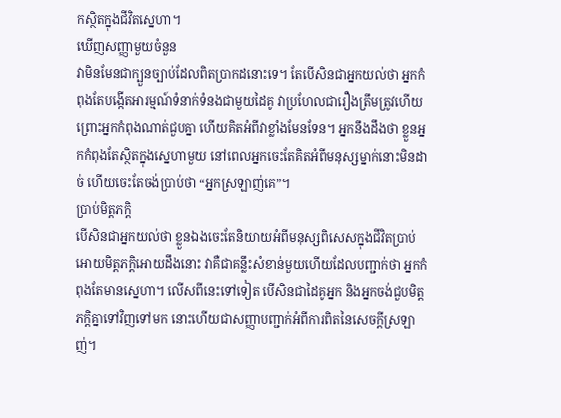កស្ថិតក្នុងជីវិតស្នេហា។
ឃើញសញ្ញាមួយចំនួន
វាមិនមែនជាក្បួនច្បាប់ដែលពិតប្រាកដនោះទេ។ តែបើសិនជាអ្នកយល់ថា អ្នកកំពុងតែបង្កើតអារម្មណ៍ទំនាក់ទំនងជាមួយដៃគូ វាប្រហែលជារឿងត្រឹមត្រូវហើយ ព្រោះអ្នកកំពុងណាត់ជួបគ្នា ហើយគិតអំពីវាខ្លាំងមែនទែន។ អ្នកនឹងដឹងថា ខ្លួនអ្នកកំពុងតែស្ថិតក្នុងស្នេហាមួយ នៅពេលអ្នកចេះតែគិតអំពីមនុស្សម្នាក់នោះមិនដាច់ ហើយចេះតែចង់ប្រាប់ថា “អ្នកស្រឡាញ់គេ”។
ប្រាប់មិត្តភក្តិ
បើសិនជាអ្នកយល់ថា ខ្លួនឯងចេះតែនិយាយអំពីមនុស្សពិសេសក្នុងជីវិតប្រាប់អោយមិត្តភក្តិអោយដឹងនោះ វាគឺជាគន្លឹះសំខាន់មួយហើយដែលបញ្ជាក់ថា អ្នកកំពុងតែមានស្នេហា។ លើសពីនេះទៅទៀត បើសិនជាដៃគូអ្នក និងអ្នកចង់ជួបមិត្តភក្តិគ្នាទៅវិញទៅមក នោះហើយជាសញ្ញាបញ្ជាក់អំពីការពិតនៃសេចក្តីស្រឡាញ់។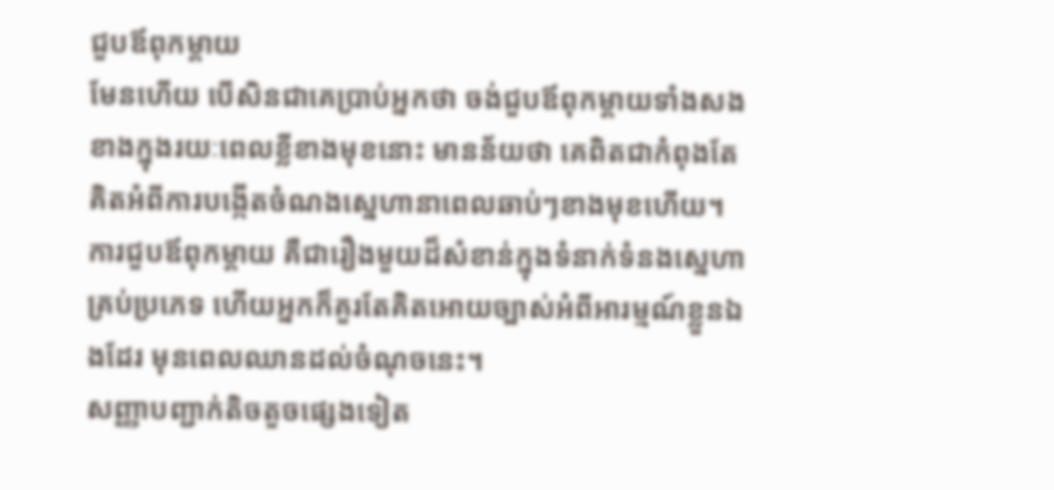ជួបឪពុកម្តាយ
មែនហើយ បើសិនជាគេប្រាប់អ្នកថា ចង់ជួបឪពុកម្តាយទាំងសងខាងក្នុងរយៈពេលខ្លីខាងមុខនោះ មានន័យថា គេពិតជាកំពុងតែគិតអំពីការបង្កើតចំណងស្នេហានាពេលឆាប់ៗខាងមុខហើយ។ ការជួបឪពុកម្តាយ គឺជារឿងមួយដ៏សំខាន់ក្នុងទំនាក់ទំនងស្នេហាគ្រប់ប្រភេទ ហើយអ្នកក៏គួរតែគិតអោយច្បាស់អំពីអារម្មណ៍ខ្លួនឯងដែរ មុនពេលឈានដល់ចំណុចនេះ។
សញ្ញាបញ្ជាក់តិចតួចផ្សេងទៀត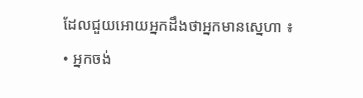ដែលជួយអោយអ្នកដឹងថាអ្នកមានស្នេហា ៖
• អ្នកចង់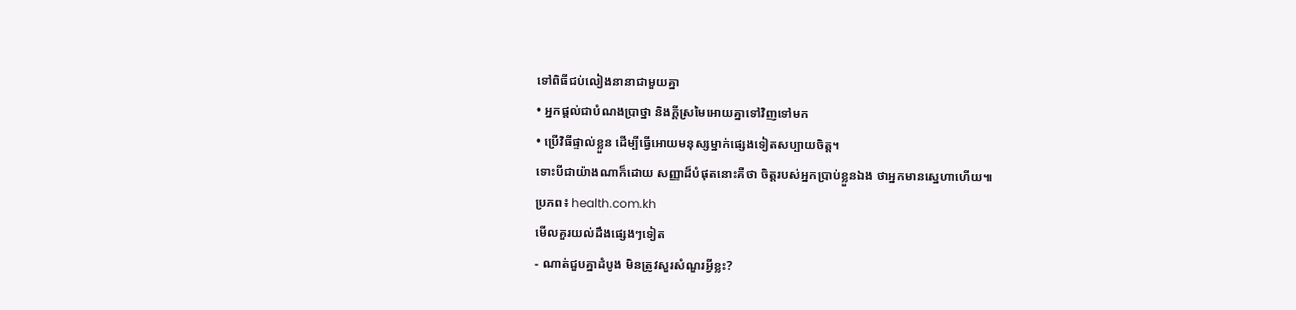ទៅពិធីជប់លៀងនានាជាមួយគ្នា
• អ្នកផ្តល់ជាបំណងប្រាថ្នា និងក្តីស្រមៃអោយគ្នាទៅវិញទៅមក
• ប្រើវិធីផ្ទាល់ខ្លួន ដើម្បីធ្វើអោយមនុស្សម្នាក់ផ្សេងទៀតសប្បាយចិត្ត។
ទោះបីជាយ៉ាងណាក៏ដោយ សញ្ញាដ៏បំផុតនោះគឺថា ចិត្តរបស់អ្នកប្រាប់ខ្លួនឯង ថាអ្នកមានស្នេហាហើយ៕
ប្រភព៖ health.com.kh
មើលគួរយល់ដឹងផ្សេងៗទៀត
- ណាត់ជួបគ្នាដំបូង មិនត្រូវសួរសំណួរអ្វីខ្លះ?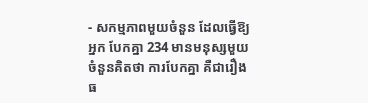- សកម្មភាពមួយចំនួន ដែលធ្វើឱ្យអ្នក បែកគ្នា 234 មានមនុស្សមួយចំនួនគិតថា ការបែកគ្នា គឺជារឿងធ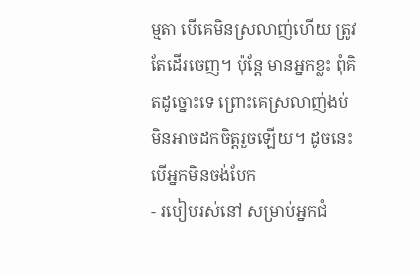ម្មតា បើគេមិនស្រលាញ់ហើយ ត្រូវតែដើរចេញ។ ប៉ុន្តែ មានអ្នកខ្លះ ពុំគិតដូច្នោះទេ ព្រោះគេស្រលាញ់ងប់ មិនអាចដកចិត្តរួចឡើយ។ ដូចនេះ បើអ្នកមិនចង់បែក
- របៀបរស់នៅ សម្រាប់អ្នកជំ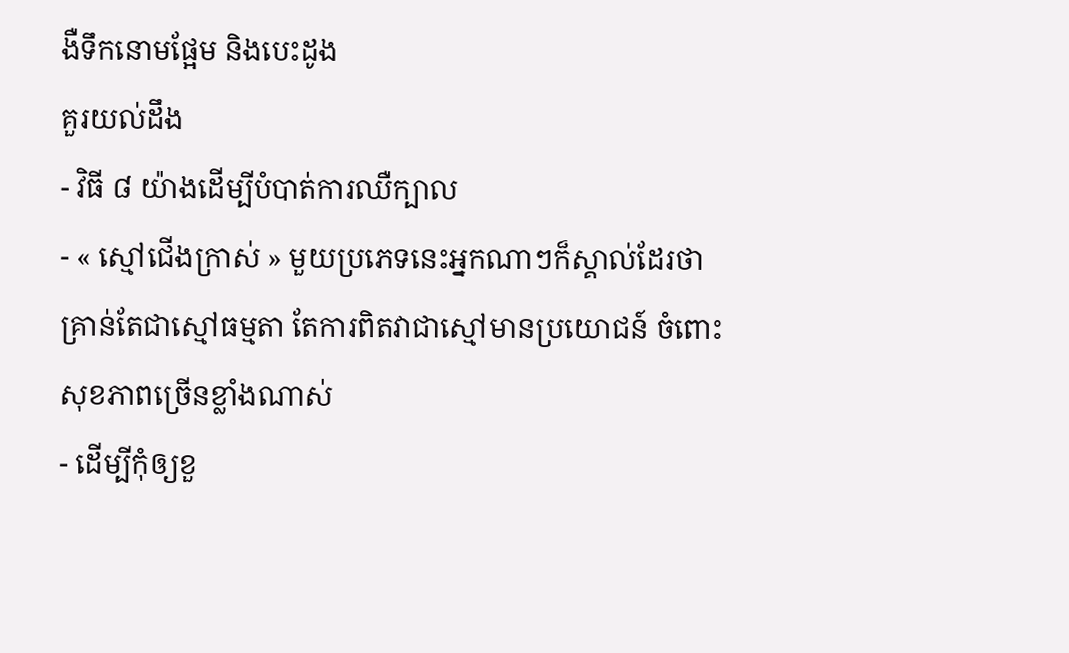ងឺទឹកនោមផ្អែម និងបេះដូង
គួរយល់ដឹង
- វិធី ៨ យ៉ាងដើម្បីបំបាត់ការឈឺក្បាល
- « ស្មៅជើងក្រាស់ » មួយប្រភេទនេះអ្នកណាៗក៏ស្គាល់ដែរថា គ្រាន់តែជាស្មៅធម្មតា តែការពិតវាជាស្មៅមានប្រយោជន៍ ចំពោះសុខភាពច្រើនខ្លាំងណាស់
- ដើម្បីកុំឲ្យខួ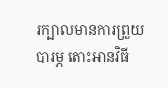រក្បាលមានការព្រួយបារម្ភ តោះអានវិធី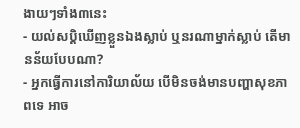ងាយៗទាំង៣នេះ
- យល់សប្តិឃើញខ្លួនឯងស្លាប់ ឬនរណាម្នាក់ស្លាប់ តើមានន័យបែបណា?
- អ្នកធ្វើការនៅការិយាល័យ បើមិនចង់មានបញ្ហាសុខភាពទេ អាច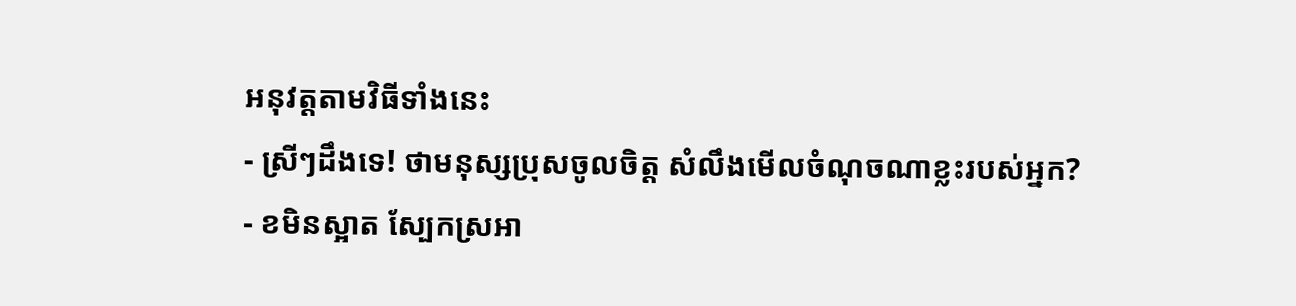អនុវត្តតាមវិធីទាំងនេះ
- ស្រីៗដឹងទេ! ថាមនុស្សប្រុសចូលចិត្ត សំលឹងមើលចំណុចណាខ្លះរបស់អ្នក?
- ខមិនស្អាត ស្បែកស្រអា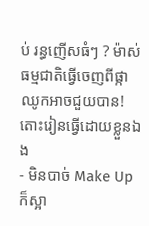ប់ រន្ធញើសធំៗ ? ម៉ាស់ធម្មជាតិធ្វើចេញពីផ្កាឈូកអាចជួយបាន! តោះរៀនធ្វើដោយខ្លួនឯង
- មិនបាច់ Make Up ក៏ស្អា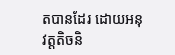តបានដែរ ដោយអនុវត្តតិចនិ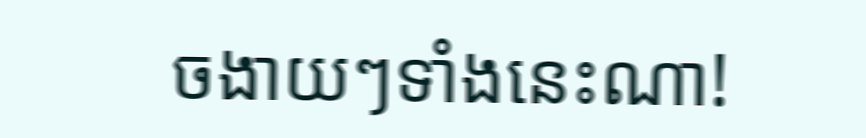ចងាយៗទាំងនេះណា!